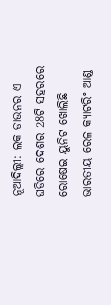ନୂଆଦିଲ୍ଲୀ: ଲକ ଡାଉନର ଏ ଘଡିରେ ଦେଶର 28ଟି ସହରରେ ରୋଷେଇ ୟୁନିଟ ଖୋଲିଛି ଭାରତୀୟ ରେଳ କ୍ୟାଟରିଂ ଆଣ୍ଡ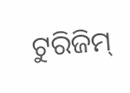ଟୁରିଜିମ୍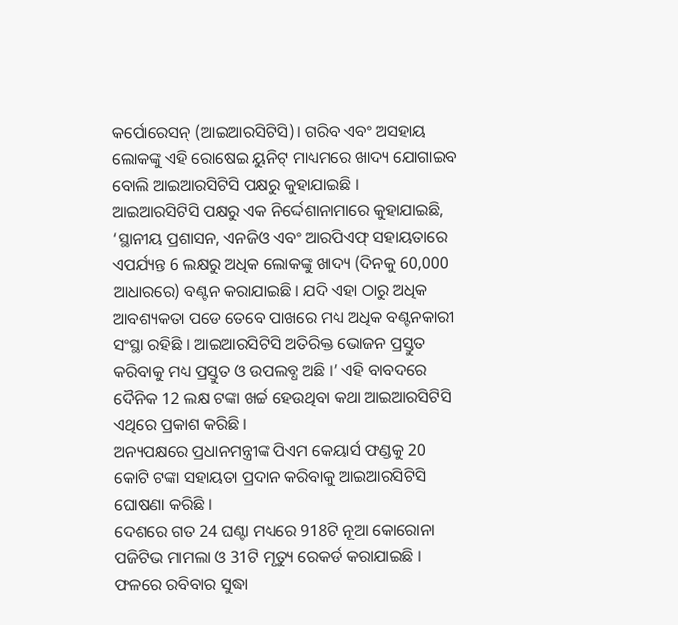କର୍ପୋରେସନ୍ (ଆଇଆରସିଟିସି)। ଗରିବ ଏବଂ ଅସହାୟ ଲୋକଙ୍କୁ ଏହି ରୋଷେଇ ୟୁନିଟ୍ ମାଧ୍ୟମରେ ଖାଦ୍ୟ ଯୋଗାଇବ ବୋଲି ଆଇଆରସିଟିସି ପକ୍ଷରୁ କୁହାଯାଇଛି ।
ଆଇଆରସିଟିସି ପକ୍ଷରୁ ଏକ ନିର୍ଦ୍ଦେଶାନାମାରେ କୁହାଯାଇଛି, ‘ସ୍ଥାନୀୟ ପ୍ରଶାସନ, ଏନଜିଓ ଏବଂ ଆରପିଏଫ୍ ସହାୟତାରେ ଏପର୍ଯ୍ୟନ୍ତ 6 ଲକ୍ଷରୁ ଅଧିକ ଲୋକଙ୍କୁ ଖାଦ୍ୟ (ଦିନକୁ 60,000 ଆଧାରରେ) ବଣ୍ଟନ କରାଯାଇଛି । ଯଦି ଏହା ଠାରୁ ଅଧିକ ଆବଶ୍ୟକତା ପଡେ ତେବେ ପାଖରେ ମଧ୍ୟ ଅଧିକ ବଣ୍ଟନକାରୀ ସଂସ୍ଥା ରହିଛି । ଆଇଆରସିଟିସି ଅତିରିକ୍ତ ଭୋଜନ ପ୍ରସ୍ତୁତ କରିବାକୁ ମଧ୍ୟ ପ୍ରସ୍ତୁତ ଓ ଉପଲବ୍ଧ ଅଛି ।’ ଏହି ବାବଦରେ ଦୈନିକ 12 ଲକ୍ଷ ଟଙ୍କା ଖର୍ଚ୍ଚ ହେଉଥିବା କଥା ଆଇଆରସିଟିସି ଏଥିରେ ପ୍ରକାଶ କରିଛି ।
ଅନ୍ୟପକ୍ଷରେ ପ୍ରଧାନମନ୍ତ୍ରୀଙ୍କ ପିଏମ କେୟାର୍ସ ଫଣ୍ଡକୁ 20 କୋଟି ଟଙ୍କା ସହାୟତା ପ୍ରଦାନ କରିବାକୁ ଆଇଆରସିଟିସି ଘୋଷଣା କରିଛି ।
ଦେଶରେ ଗତ 24 ଘଣ୍ଟା ମଧ୍ୟରେ 918ଟି ନୂଆ କୋରୋନା ପଜିଟିଭ ମାମଲା ଓ 31ଟି ମୃତ୍ୟୁ ରେକର୍ଡ କରାଯାଇଛି । ଫଳରେ ରବିବାର ସୁଦ୍ଧା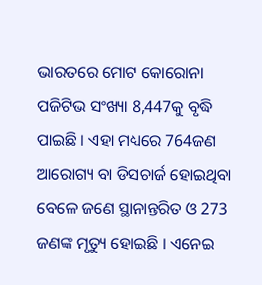ଭାରତରେ ମୋଟ କୋରୋନା ପଜିଟିଭ ସଂଖ୍ୟା 8,447କୁ ବୃଦ୍ଧି ପାଇଛି । ଏହା ମଧ୍ୟରେ 764ଜଣ ଆରୋଗ୍ୟ ବା ଡିସଚାର୍ଜ ହୋଇଥିବା ବେଳେ ଜଣେ ସ୍ଥାନାନ୍ତରିତ ଓ 273 ଜଣଙ୍କ ମୃତ୍ୟୁ ହୋଇଛି । ଏନେଇ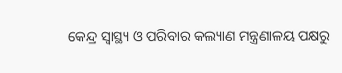କେନ୍ଦ୍ର ସ୍ବାସ୍ଥ୍ୟ ଓ ପରିବାର କଲ୍ୟାଣ ମନ୍ତ୍ରଣାଳୟ ପକ୍ଷରୁ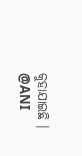କୁହାଯାଇଛି ।
@ANI